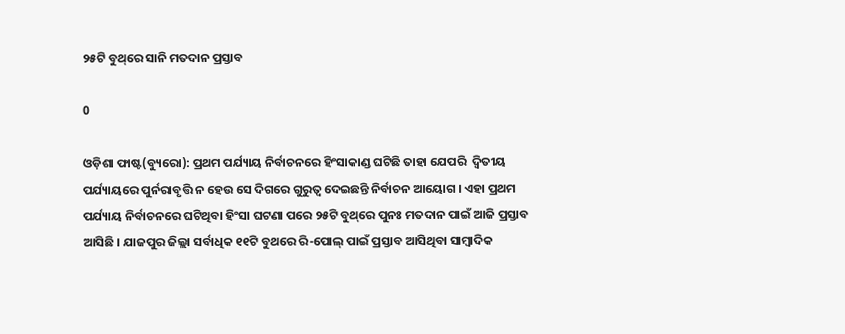୨୫ଟି ବୁଥ୍‌ରେ ସାନି ମତଦାନ ପ୍ରସ୍ତାବ

0

ଓଡ଼ିଶା ଫାଷ୍ଟ(ବ୍ୟୁରୋ): ପ୍ରଥମ ପର୍ଯ୍ୟାୟ ନିର୍ବାଚନରେ ହିଂସାକାଣ୍ଡ ଘଟିଛି ତାହା ଯେପରି  ଦ୍ବିତୀୟ ପର୍ଯ୍ୟାୟରେ ପୁର୍ନରାବୃତ୍ତି ନ ହେଉ ସେ ଦିଗରେ ଗୁରୁତ୍ବ ଦେଇଛନ୍ତି ନିର୍ବାଚନ ଆୟୋଗ । ଏହା ପ୍ରଥମ ପର୍ଯ୍ୟାୟ ନିର୍ବାଚନରେ ଘଟିଥିବା ହିଂସା ଘଟଣା ପରେ ୨୫ଟି ବୁଥ୍‌ରେ ପୁନଃ ମତଦାନ ପାଇଁ ଆଜି ପ୍ରସ୍ତାବ  ଆସିଛି । ଯାଜପୁର ଜିଲ୍ଲା ସର୍ବାଧିକ ୧୧ଟି ବୁଥରେ ରି-ପୋଲ୍ ପାଇଁ ପ୍ରସ୍ତାବ ଆସିଥିବା ସାମ୍ବାଦିକ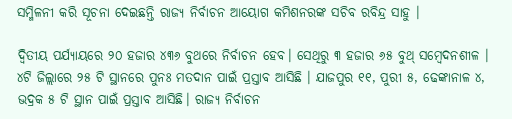ସମ୍ମିଳନୀ କରି ସୂଚନା ଦେଇଛନ୍ତି ରାଜ୍ୟ ନିର୍ବାଚନ ଆୟୋଗ କମିଶନରଙ୍କ ସଚିବ ରବିନ୍ଦ୍ର ସାହୁ ।

ଦ୍ବିତୀୟ ପର୍ଯ୍ୟାୟରେ ୨୦ ହଜାର ୪୩୬ ବୁଥରେ ନିର୍ବାଚନ ହେବ। ସେଥିରୁ ୩ ହଜାର ୬୫ ବୁଥ୍ ସମ୍ବେଦନଶୀଳ । ୪ଟି ଜିଲ୍ଲାରେ ୨୫ ଟି ସ୍ଥାନରେ ପୁନଃ ମତଦାନ ପାଇଁ ପ୍ରସ୍ତାବ ଆସିଛି । ଯାଜପୁର ୧୧, ପୁରୀ ୫, ଢେଙ୍କାନାଳ ୪, ଭଦ୍ରକ ୫ ଟି ସ୍ଥାନ ପାଇଁ ପ୍ରସ୍ତାବ ଆସିଛି। ରାଜ୍ୟ ନିର୍ବାଚନ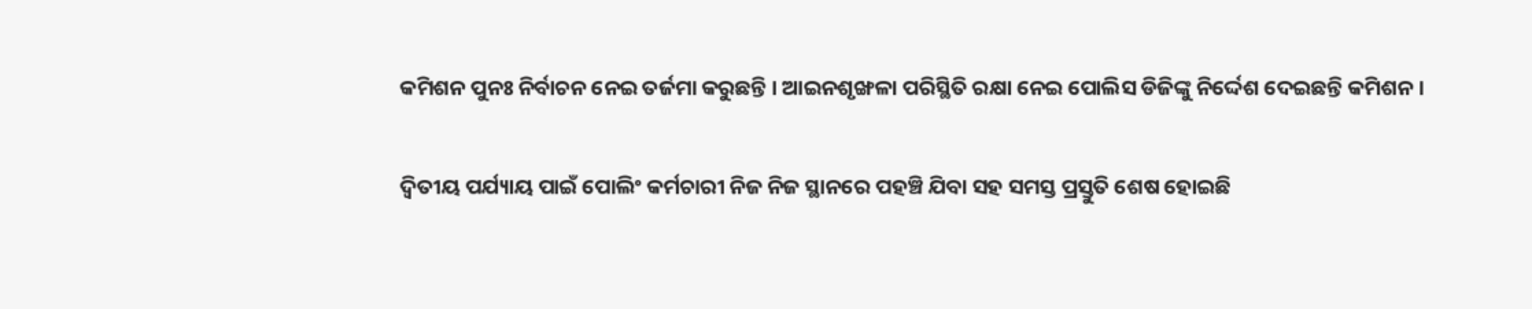କମିଶନ ପୁନଃ ନିର୍ବାଚନ ନେଇ ତର୍ଜମା କରୁଛନ୍ତି । ଆଇନଶୃଙ୍ଖଳା ପରିସ୍ଥିତି ରକ୍ଷା ନେଇ ପୋଲିସ ଡିଜିଙ୍କୁ ନିର୍ଦ୍ଦେଶ ଦେଇଛନ୍ତି କମିଶନ।

ଦ୍ବିତୀୟ ପର୍ଯ୍ୟାୟ ପାଇଁ ପୋଲିଂ କର୍ମଚାରୀ ନିଜ ନିଜ ସ୍ଥାନରେ ପହଞ୍ଚି ଯିବା ସହ ସମସ୍ତ ପ୍ରସ୍ତୁତି ଶେଷ ହୋଇଛି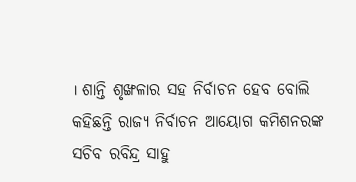। ଶାନ୍ତି ଶୃଙ୍ଖଳାର ସହ ନିର୍ବାଚନ ହେବ ବୋଲି କହିଛନ୍ତି ରାଜ୍ୟ ନିର୍ବାଚନ ଆୟୋଗ କମିଶନରଙ୍କ ସଚିବ ରବିନ୍ଦ୍ର ସାହୁ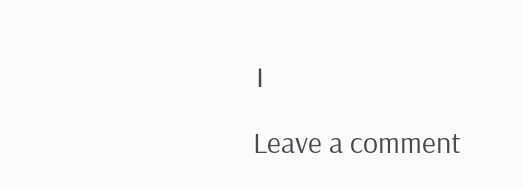।

Leave a comment